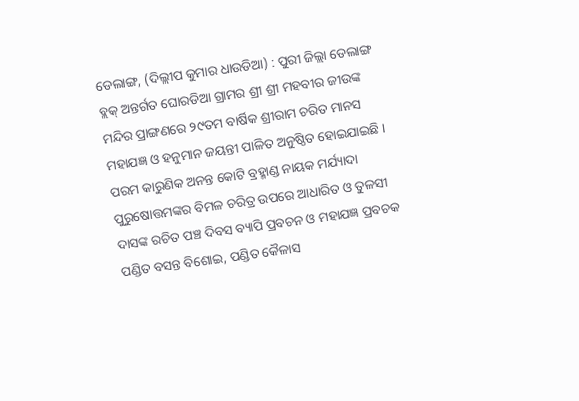ଡେଲାଙ୍ଗ, (ଦିଲ୍ଲୀପ କୁମାର ଧାଉଡିଆ) : ପୁରୀ ଜିଲ୍ଲା ଡେଲାଙ୍ଗ ବ୍ଲକ୍ ଅନ୍ତର୍ଗତ ଘୋରଡିଆ ଗ୍ରାମର ଶ୍ରୀ ଶ୍ରୀ ମହବୀର ଜୀଉଙ୍କ ମନ୍ଦିର ପ୍ରାଙ୍ଗଣରେ ୨୯ତମ ବାର୍ଷିକ ଶ୍ରୀରାମ ଚରିତ ମାନସ ମହାଯଜ୍ଞ ଓ ହନୁମାନ ଜୟନ୍ତୀ ପାଳିତ ଅନୁଷ୍ଠିତ ହୋଇଯାଇଛି । ପରମ କାରୁଣିକ ଅନନ୍ତ କୋଟି ବ୍ରହ୍ମାଣ୍ଡ ନାୟକ ମର୍ଯ୍ୟାଦା ପୁରୁଷୋତ୍ତମଙ୍କର ବିମଳ ଚରିତ୍ର ଉପରେ ଆଧାରିତ ଓ ତୁଳସୀ ଦାସଙ୍କ ରଚିତ ପଞ୍ଚ ଦିବସ ବ୍ୟାପି ପ୍ରବଚନ ଓ ମହାଯଜ୍ଞ ପ୍ରବଚକ ପଣ୍ଡିତ ବସନ୍ତ ବିଶୋଇ, ପଣ୍ଡିତ କୈଳାସ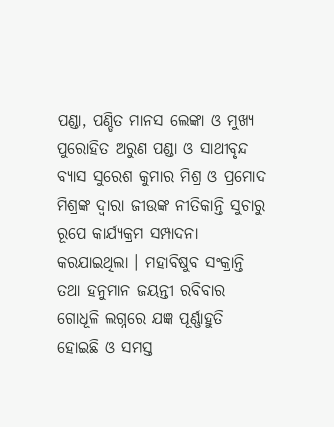ପଣ୍ଡା, ପଣ୍ଡିତ ମାନସ ଲେଙ୍କା ଓ ମୁଖ୍ୟ ପୁରୋହିତ ଅରୁଣ ପଣ୍ଡା ଓ ସାଥୀବୃନ୍ଦ ବ୍ୟାସ ସୁରେଶ କୁମାର ମିଶ୍ର ଓ ପ୍ରମୋଦ ମିଶ୍ରଙ୍କ ଦ୍ୱାରା ଜୀଉଙ୍କ ନୀତିକାନ୍ତି ସୁଚାରୁ ରୂପେ କାର୍ଯ୍ୟକ୍ରମ ସମ୍ପାଦନା କରଯାଇଥିଲା । ମହାବିଷୁବ ସଂକ୍ରାନ୍ତି ତଥା ହନୁମାନ ଜୟନ୍ତୀ ରବିବାର ଗୋଧୂଳି ଲଗ୍ନରେ ଯଜ୍ଞ ପୂର୍ଣ୍ଣାହୁତି ହୋଇଛି ଓ ସମସ୍ତ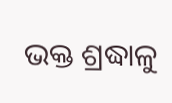ଭକ୍ତ ଶ୍ରଦ୍ଧାଳୁ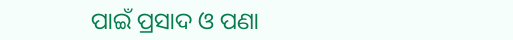ପାଇଁ ପ୍ରସାଦ ଓ ପଣା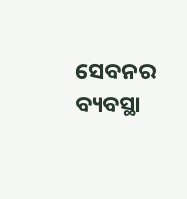ସେବନର ବ୍ୟବସ୍ଥା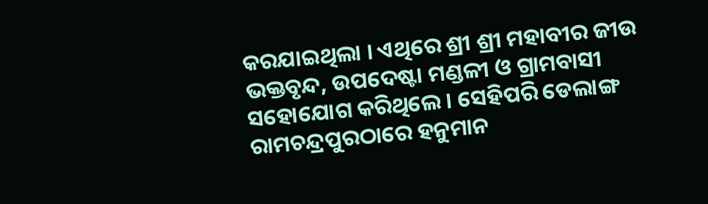କରଯାଇଥିଲା । ଏଥିରେ ଶ୍ରୀ ଶ୍ରୀ ମହାବୀର ଜୀଉ ଭକ୍ତବୃନ୍ଦ, ଉପଦେଷ୍ଟା ମଣ୍ଡଳୀ ଓ ଗ୍ରାମବାସୀ ସହୋଯୋଗ କରିଥିଲେ । ସେହିପରି ଡେଲାଙ୍ଗ ରାମଚନ୍ଦ୍ରପୁରଠାରେ ହନୁମାନ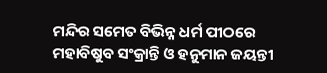ମନ୍ଦିର ସମେତ ବିଭିନ୍ନ ଧର୍ମ ପୀଠରେ ମହାବିଷୁବ ସଂକ୍ରାନ୍ତି ଓ ହନୁମାନ ଜୟନ୍ତୀ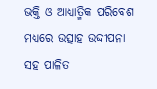ଭକ୍ତି ଓ ଆଧ୍ୟାତ୍ମିକ ପରିବେଶ ମଧ୍ୟରେ ଉତ୍ସାହ ଉଦ୍ଦୀପନା ସହ ପାଳିତ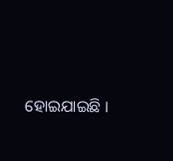ହୋଇଯାଇଛି ।